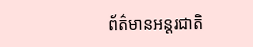ព័ត៌មានអន្តរជាតិ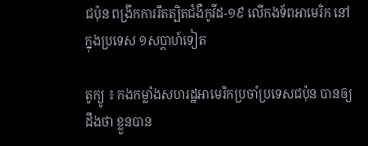ជប៉ុន ពង្រីកការរឹតត្បិតជំងឺកូវីដ-១៩ លើកងទ័ពអាមេរិក នៅក្នុងប្រទេស ១សប្ដាហ៍ទៀត

តូក្យូ ៖ កងកម្លាំងសហរដ្ឋអាមេរិកប្រចាំប្រទេសជប៉ុន បានឲ្យដឹងថា ខ្លួនបាន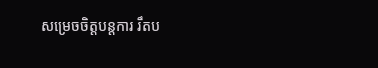សម្រេចចិត្តបន្តការ រឹតប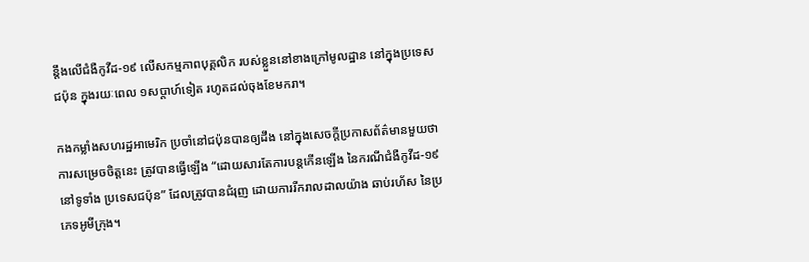ន្តឹងលើជំងឺកូវីដ-១៩ លើសកម្មភាពបុគ្គលិក របស់ខ្លួននៅខាងក្រៅមូលដ្ឋាន នៅក្នុងប្រទេសជប៉ុន ក្នុងរយៈពេល ១សប្តាហ៍ទៀត រហូតដល់ចុងខែមករា។

កងកម្លាំងសហរដ្ឋអាមេរិក ប្រចាំនៅជប៉ុនបានឲ្យដឹង នៅក្នុងសេចក្តីប្រកាសព័ត៌មានមួយថា ការសម្រេចចិត្តនេះ ត្រូវបានធ្វើឡើង “ដោយសារតែការបន្តកើនឡើង នៃករណីជំងឺកូវីដ-១៩ នៅទូទាំង ប្រទេសជប៉ុន” ដែលត្រូវបានជំរុញ ដោយការរីករាលដាលយ៉ាង ឆាប់រហ័ស នៃប្រភេទអូមីក្រុង។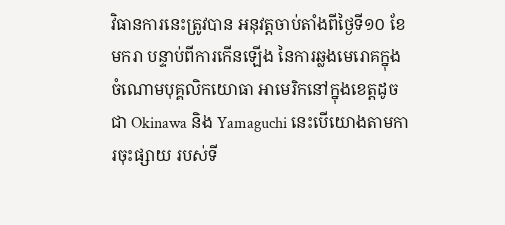វិធានការនេះត្រូវបាន អនុវត្តចាប់តាំងពីថ្ងៃទី១០ ខែមករា បន្ទាប់ពីការកើនឡើង នៃការឆ្លងមេរោគក្នុងចំណោមបុគ្គលិកយោធា អាមេរិកនៅក្នុងខេត្តដូចជា Okinawa និង Yamaguchi នេះបើយោងតាមការចុះផ្សាយ របស់ទី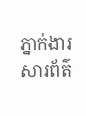ភ្នាក់ងារសារព័ត៌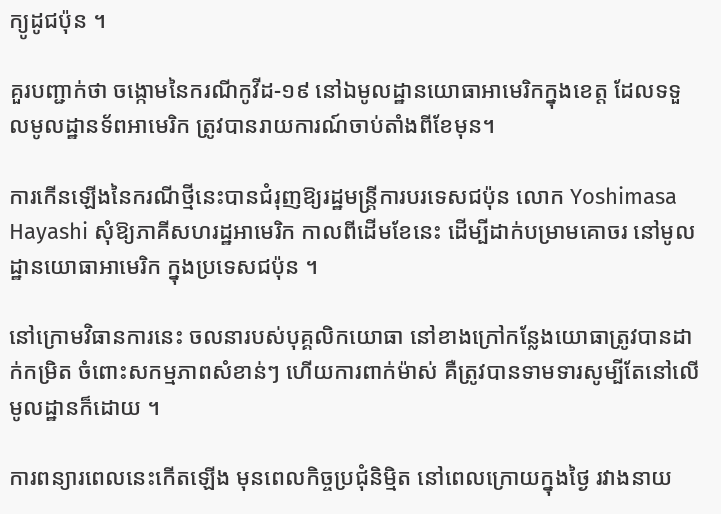ក្យូដូជប៉ុន ។

គួរបញ្ជាក់ថា ចង្កោមនៃករណីកូវីដ-១៩ នៅឯមូលដ្ឋានយោធាអាមេរិកក្នុងខេត្ត ដែលទទួលមូលដ្ឋានទ័ពអាមេរិក ត្រូវបានរាយការណ៍ចាប់តាំងពីខែមុន។

ការកើនឡើងនៃករណីថ្មីនេះបានជំរុញឱ្យរដ្ឋមន្ត្រីការបរទេសជប៉ុន លោក Yoshimasa Hayashi សុំឱ្យភាគីសហរដ្ឋអាមេរិក កាលពីដើមខែនេះ ដើម្បីដាក់បម្រាមគោចរ នៅមូលដ្ឋានយោធាអាមេរិក ក្នុងប្រទេសជប៉ុន ។

នៅក្រោមវិធានការនេះ ចលនារបស់បុគ្គលិកយោធា នៅខាងក្រៅកន្លែងយោធាត្រូវបានដាក់កម្រិត ចំពោះសកម្មភាពសំខាន់ៗ ហើយការពាក់ម៉ាស់ គឺត្រូវបានទាមទារសូម្បីតែនៅលើមូលដ្ឋានក៏ដោយ ។

ការពន្យារពេលនេះកើតឡើង មុនពេលកិច្ចប្រជុំនិម្មិត នៅពេលក្រោយក្នុងថ្ងៃ រវាងនាយ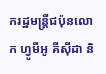ករដ្ឋមន្ត្រីជប៉ុនលោក ហ្វូមីអូ គីស៊ីដា និ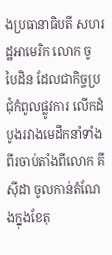ងប្រធានាធិបតី សហរដ្ឋអាមេរិក លោក ចូ បៃដិន ដែលជាកិច្ចប្រជុំកំពូលផ្លូវការ លើកដំបូងរវាងមេដឹកនាំទាំងពីរចាប់តាំងពីលោក គីស៊ីដា ចូលកាន់តំណែងក្នុងខែតុ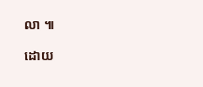លា ៕

ដោយ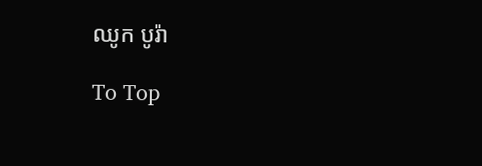ឈូក បូរ៉ា

To Top